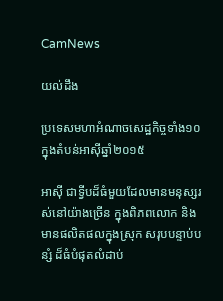CamNews

យល់ដឹង

ប្រទេសមហាអំណាចសេដ្ឋកិច្ចទាំង១០ ក្នុងតំបន់អាស៊ីឆ្នាំ២០១៥

អាស៊ី ជាទ្វីបដ៏ធំមួយដែលមានមនុស្សរស់នៅយ៉ាងច្រើន ក្នុងពិភពលោក និងមានផលិតផលក្នុងស្រុក សរុបបន្ទាប់បន្សំ ដ៏ធំបំផុតលំដាប់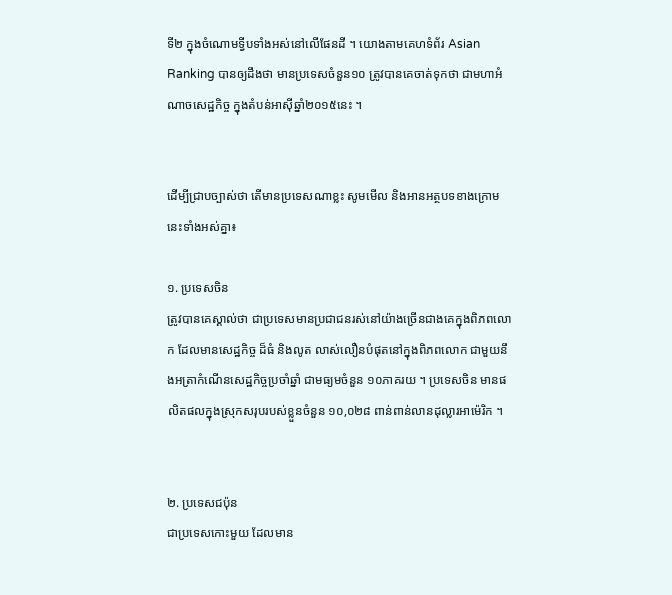ទី២ ក្នុងចំណោមទ្វីបទាំងអស់នៅលើផែនដី ។ យោងតាមគេហទំព័រ Asian Ranking បានឲ្យដឹងថា មានប្រទេសចំនួន១០ ត្រូវបានគេចាត់ទុកថា ជាមហាអំណាចសេដ្ឋកិច្ច ក្នុងតំបន់អាស៊ីឆ្នាំ២០១៥នេះ ។


ដើម្បីជ្រាបច្បាស់ថា តើមានប្រទេសណាខ្លះ សូមមើល និងអានអត្ថបទខាងក្រោមនេះទាំងអស់គ្នា៖

១. ប្រទេសចិន
ត្រូវបានគេស្គាល់ថា ជាប្រទេសមានប្រជាជនរស់នៅយ៉ាងច្រើនជាងគេក្នុងពិភពលោក ដែលមានសេដ្ឋកិច្ច ដ៏ធំ និងលូត លាស់លឿនបំផុតនៅក្នុងពិភពលោក ជាមួយនឹងអត្រាកំណើនសេដ្ឋកិច្ចប្រចាំឆ្នាំ ជាមធ្យមចំនួន ១០ភាគរយ ។ ប្រទេសចិន មានផលិតផលក្នុងស្រុកសរុបរបស់ខ្លួនចំនួន ១០,០២៨ ពាន់ពាន់លានដុល្លារអាម៉េរិក ។


២. ប្រទេសជប៉ុន
ជាប្រទេសកោះមួយ ដែលមាន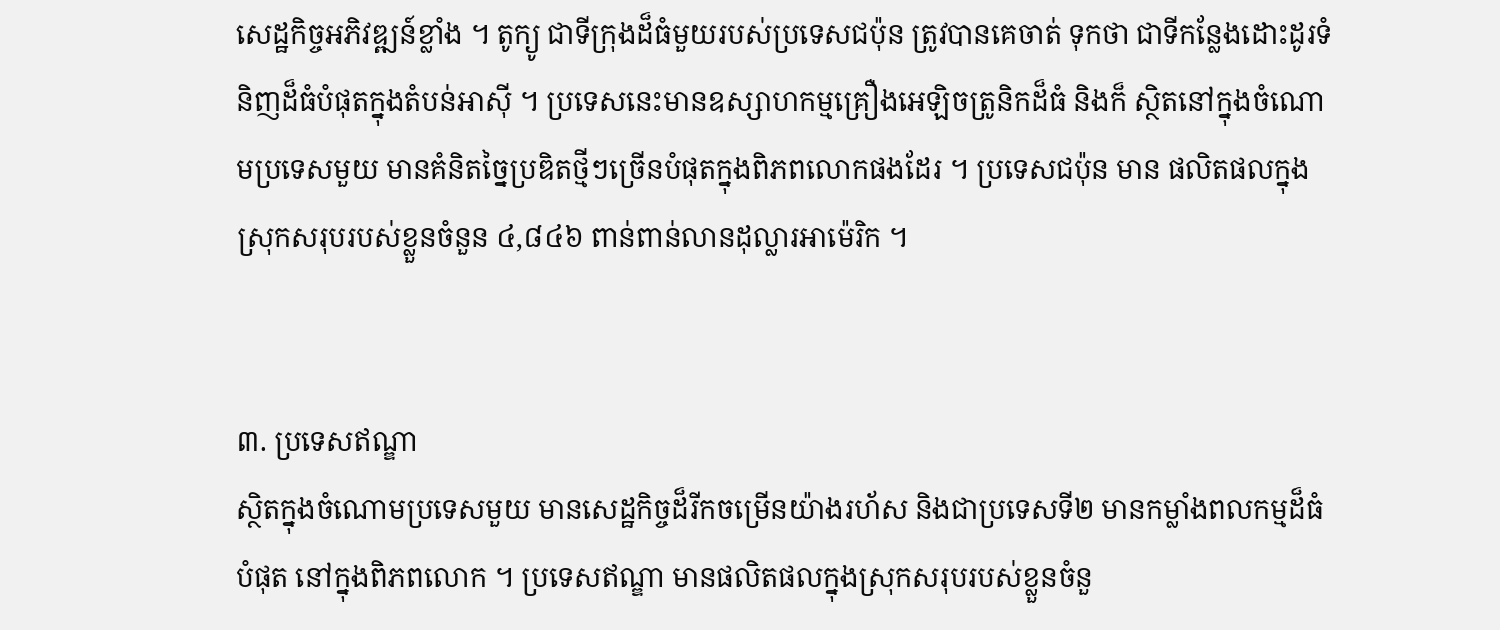សេដ្ឋកិច្ចអភិវឌ្ឍន៍ខ្លាំង ។ តូក្យូ ជាទីក្រុងដ៏ធំមួយរបស់ប្រទេសជប៉ុន ត្រូវបានគេចាត់ ទុកថា ជាទីកន្លែងដោះដូរទំនិញដ៏ធំបំផុតក្នុងតំបន់អាស៊ី ។ ប្រទេសនេះមានឧស្សាហកម្មគ្រឿងអេឡិចត្រូនិកដ៏ធំ និងក៏ ស្ថិតនៅក្នុងចំណោមប្រទេសមួយ មានគំនិតច្នៃប្រឌិតថ្មីៗច្រើនបំផុតក្នុងពិភពលោកផងដែរ ។ ប្រទេសជប៉ុន មាន ផលិតផលក្នុងស្រុកសរុបរបស់ខ្លួនចំនួន ៤,៨៤៦ ពាន់ពាន់លានដុល្លារអាម៉េរិក ។


៣. ប្រទេសឥណ្ឌា
ស្ថិតក្នុងចំណោមប្រទេសមួយ មានសេដ្ឋកិច្ចដ៏រីកចម្រើនយ៉ាងរហ័ស និងជាប្រទេសទី២ មានកម្លាំងពលកម្មដ៏ធំបំផុត នៅក្នុងពិភពលោក ។ ប្រទេសឥណ្ឌា មានផលិតផលក្នុងស្រុកសរុបរបស់ខ្លួនចំនួ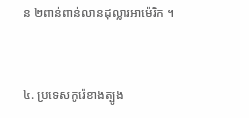ន ២ពាន់ពាន់លានដុល្លារអាម៉េរិក ។


៤. ប្រទេសកូរ៉េខាងត្បូង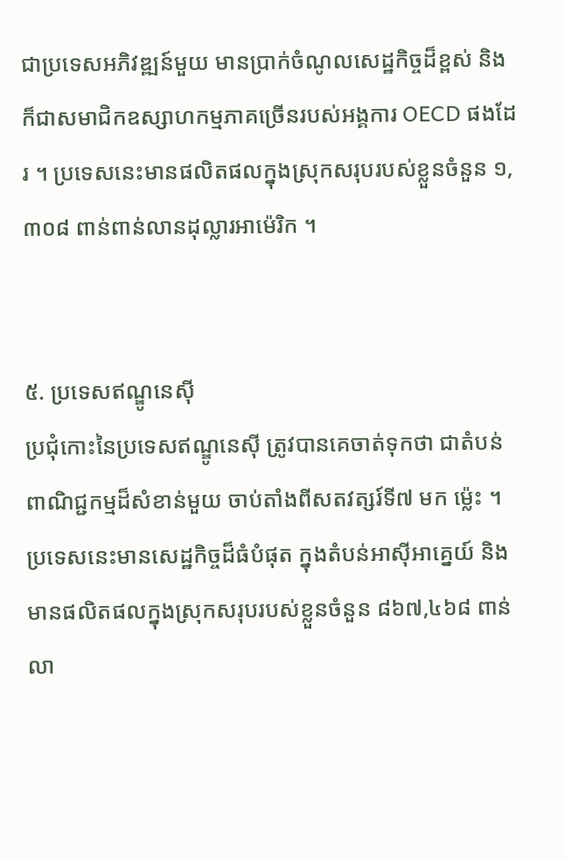ជាប្រទេសអភិវឌ្ឍន៍មួយ មានប្រាក់ចំណូលសេដ្ឋកិច្ចដ៏ខ្ពស់ និងក៏ជាសមាជិកឧស្សាហកម្មភាគច្រើនរបស់អង្គការ OECD ផងដែរ ។ ប្រទេសនេះមានផលិតផលក្នុងស្រុកសរុបរបស់ខ្លួនចំនួន ១,៣០៨ ពាន់ពាន់លានដុល្លារអាម៉េរិក ។


៥. ប្រទេសឥណ្ឌូនេស៊ី
ប្រជុំកោះនៃប្រទេសឥណ្ឌូនេស៊ី ត្រូវបានគេចាត់ទុកថា ជាតំបន់ពាណិជ្ជកម្មដ៏សំខាន់មួយ ចាប់តាំងពីសតវត្សរ៍ទី៧ មក ម្ល៉េះ ។ ប្រទេសនេះមានសេដ្ឋកិច្ចដ៏ធំបំផុត ក្នុងតំបន់អាស៊ីអាគ្នេយ៍ និងមានផលិតផលក្នុងស្រុកសរុបរបស់ខ្លួនចំនួន ៨៦៧,៤៦៨ ពាន់លា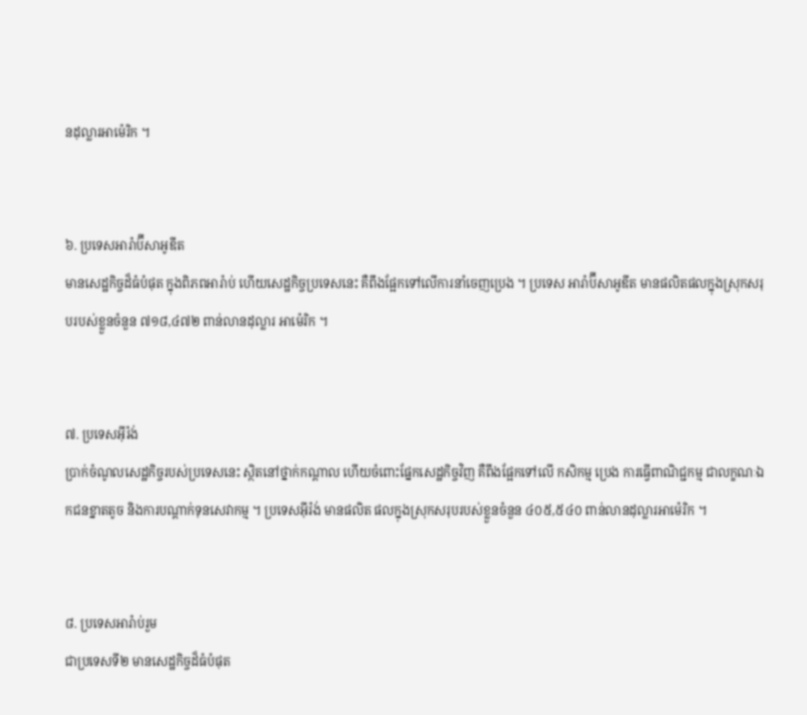នដុល្លារអាម៉េរិក ។


៦. ប្រទេសអារ៉ាប៊ីសាអូឌីត
មានសេដ្ឋកិច្ចដ៏ធំបំផុត ក្នុងពិភពអារ៉ាប់ ហើយសេដ្ឋកិច្ចប្រទេសនេះ គឺពឹងផ្អែកទៅលើការនាំចេញប្រេង ។ ប្រទេស អារ៉ាប៊ីសាអូឌីត មានផលិតផលក្នុងស្រុកសរុបរបស់ខ្លួនចំនួន ៧១៨,៤៧២ ពាន់លានដុល្លារ អាម៉េរិក ។


៧. ប្រទេសអ៊ីរ៉ង់
ប្រាក់ចំណូលសេដ្ឋកិច្ចរបស់ប្រទេសនេះ ស្ថិតនៅថ្នាក់កណ្ដាល ហើយចំពោះផ្នែកសេដ្ឋកិច្ចវិញ គឺពឹងផ្អែកទៅលើ កសិកម្ម ប្រេង ការធ្វើពាណិជ្ជកម្ម ជាលក្ខណៈឯកជនខ្នាតតូច និងការបណ្តាក់ទុនសេវាកម្ម ។ ប្រទេសអ៊ីរ៉ង់ មានផលិត ផលក្នុងស្រុកសរុបរបស់ខ្លួនចំនួន ៤០៥,៥៤០ ពាន់លានដុល្លារអាម៉េរិក ។


៨. ប្រទេសអារ៉ាប់រួម
ជាប្រទេសទី២ មានសេដ្ឋកិច្ចដ៏ធំបំផុត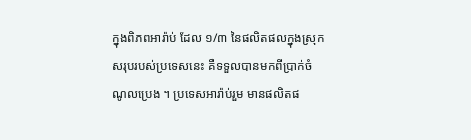ក្នុងពិភពអារ៉ាប់ ដែល ១/៣ នៃផលិតផលក្នុងស្រុកសរុបរបស់ប្រទេសនេះ គឺទទួលបានមកពីប្រាក់ចំណូលប្រេង ។ ប្រទេសអារ៉ាប់រួម មានផលិតផ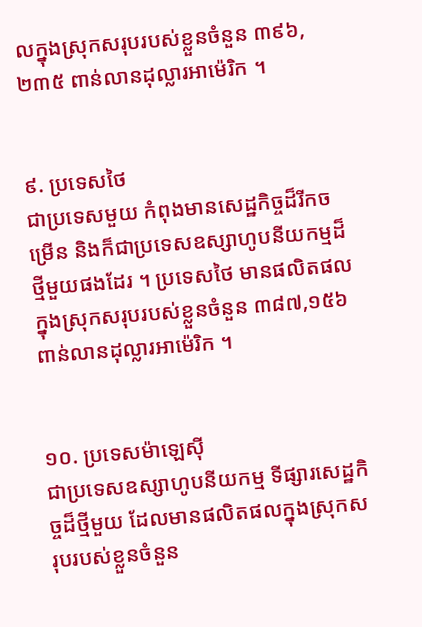លក្នុងស្រុកសរុបរបស់ខ្លួនចំនួន ៣៩៦,២៣៥ ពាន់លានដុល្លារអាម៉េរិក ។


៩. ប្រទេសថៃ
ជាប្រទេសមួយ កំពុងមានសេដ្ឋកិច្ចដ៏រីកចម្រើន និងក៏ជាប្រទេសឧស្សាហូបនីយកម្មដ៏ថ្មីមួយផងដែរ ។ ប្រទេសថៃ មានផលិតផលក្នុងស្រុកសរុបរបស់ខ្លួនចំនួន ៣៨៧,១៥៦ ពាន់លានដុល្លារអាម៉េរិក ។


១០. ប្រទេសម៉ាឡេស៊ី
ជាប្រទេសឧស្សាហូបនីយកម្ម ទីផ្សារសេដ្ឋកិច្ចដ៏ថ្មីមួយ ដែលមានផលិតផលក្នុងស្រុកសរុបរបស់ខ្លួនចំនួន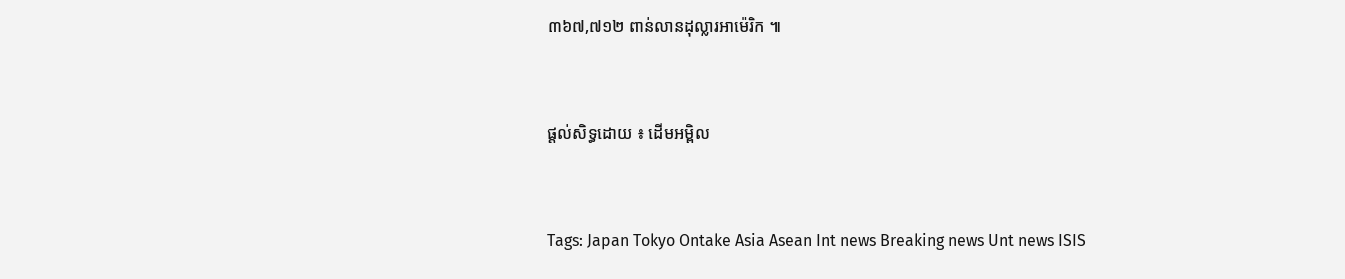៣៦៧,៧១២ ពាន់លានដុល្លារអាម៉េរិក ៕


ផ្តល់សិទ្ធដោយ ៖ ដើមអម្ពិល


Tags: Japan Tokyo Ontake Asia Asean Int news Breaking news Unt news ISIS